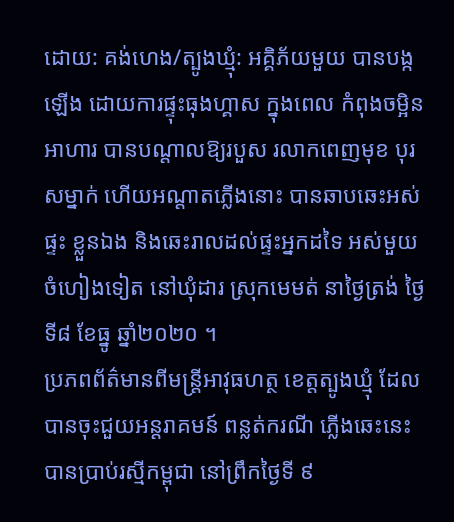ដោយ: គង់ហេង/ត្បូងឃ្មុំ: អគ្គិភ័យមួយ បានបង្កឡើង ដោយការផ្ទុះធុងហ្គាស ក្នុងពេល កំពុងចម្អិនអាហារ បានបណ្តាលឱ្យរបួស រលាកពេញមុខ បុរសម្នាក់ ហើយអណ្តាតភ្លើងនោះ បានឆាបឆេះអស់ផ្ទះ ខ្លួនឯង និងឆេះរាលដល់ផ្ទះអ្នកដទៃ អស់មួយចំហៀងទៀត នៅឃុំដារ ស្រុកមេមត់ នាថ្ងៃត្រង់ ថ្ងៃទី៨ ខែធ្នូ ឆ្នាំ២០២០ ។
ប្រភពព័ត៌មានពីមន្ត្រីអាវុធហត្ថ ខេត្តត្បូងឃ្មុំ ដែលបានចុះជួយអន្តរាគមន៍ ពន្លត់ករណី ភ្លើងឆេះនេះ បានប្រាប់រស្មីកម្ពុជា នៅព្រឹកថ្ងៃទី ៩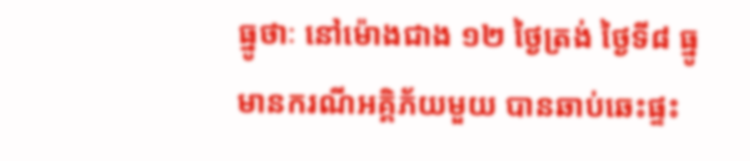ធ្នូថាៈ នៅម៉ោងជាង ១២ ថ្ងៃត្រង់ ថ្ងៃទី៨ ធ្នូ មានករណីអគ្គិភ័យមួយ បានឆាប់ឆេះផ្ទះ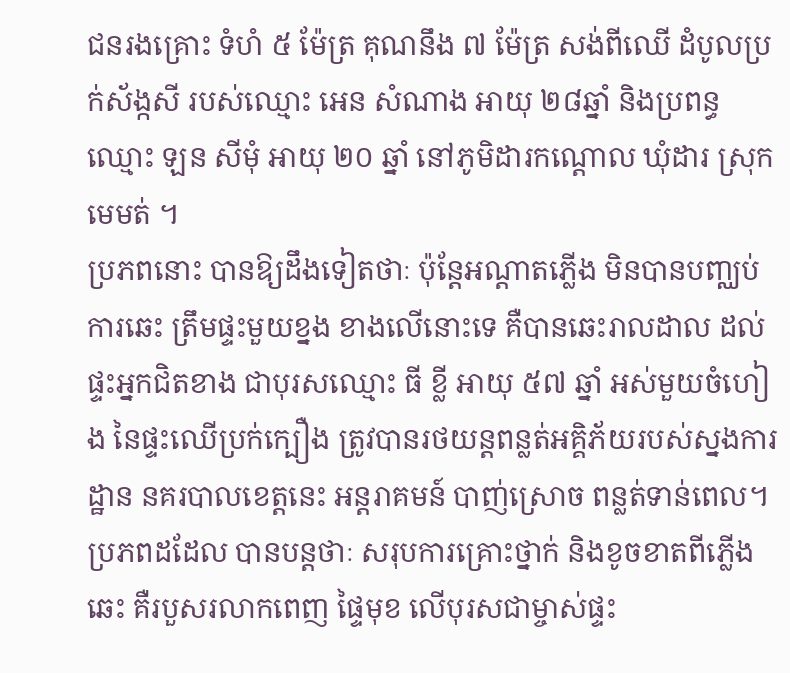ជនរងគ្រោះ ទំហំ ៥ ម៉ែត្រ គុណនឹង ៧ ម៉ែត្រ សង់ពីឈើ ដំបូលប្រក់ស័ង្កសី របស់ឈ្មោះ អេន សំណាង អាយុ ២៨ឆ្នាំ និងប្រពន្ធឈ្មោះ ឡន សីមុំ អាយុ ២០ ឆ្នាំ នៅភូមិដារកណ្តោល ឃុំដារ ស្រុកមេមត់ ។
ប្រភពនោះ បានឱ្យដឹងទៀតថាៈ ប៉ុន្តែអណ្តាតភ្លើង មិនបានបញ្ឈប់ការឆេះ ត្រឹមផ្ទះមួយខ្នង ខាងលើនោះទេ គឺបានឆេះរាលដាល ដល់ផ្ទះអ្នកជិតខាង ជាបុរសឈ្មោះ ធី ខ្លី អាយុ ៥៧ ឆ្នាំ អស់មួយចំហៀង នៃផ្ទះឈើប្រក់ក្បឿង ត្រូវបានរថយន្តពន្លត់អគ្គិភ័យរបស់ស្នងការដ្ឋាន នគរបាលខេត្តនេះ អន្តរាគមន៍ បាញ់ស្រោច ពន្លត់ទាន់ពេល។
ប្រភពដដែល បានបន្តថាៈ សរុបការគ្រោះថ្នាក់ និងខូចខាតពីភ្លើងឆេះ គឺរបួសរលាកពេញ ផ្ទៃមុខ លើបុរសជាម្ចាស់ផ្ទះ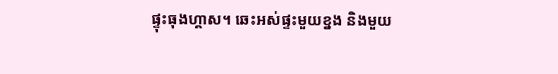ផ្ទុះធុងហ្គាស។ ឆេះអស់ផ្ទះមួយខ្នង និងមួយ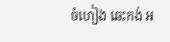ចំហៀង ឆេះកង់ អ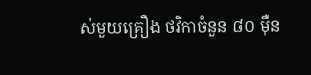ស់មួយគ្រឿង ថវិកាចំនួន ៨០ ម៉ឺន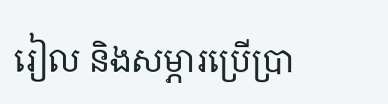រៀល និងសម្ភារប្រើប្រា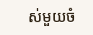ស់មួយចំ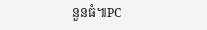នួនធំ៕PC